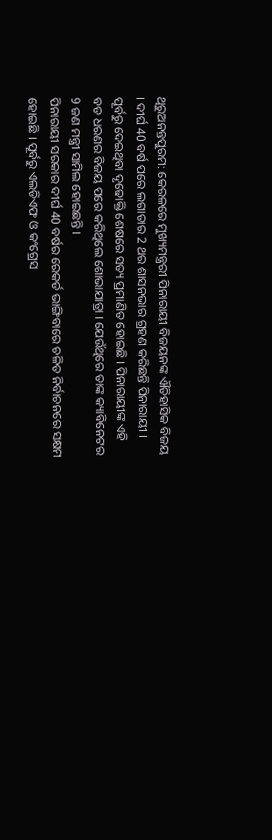ଥିରୁଅନନ୍ତପୁରମ: କେରଳରେ ମୁଖ୍ୟମନ୍ତ୍ରରୀ ପିନାରାୟୀ ବିଜୟନଙ୍କ ଐତିହାସିକ ବିଜୟ । ଦୀର୍ଘ 40 ବର୍ଷ ପରେ ଲଗାତାର 2 ଥର ଶାସନଭାର ଗ୍ରହଣ କରିଛନ୍ତି ପିନାରାୟୀ । ପୂର୍ବରୁ ଦେଇଥିବା ଦୃଢୋକ୍ତି ଶେଷରେ ସତ୍ୟ ପ୍ରମାଣିତ ହୋଇଛି । ପିନାରାୟୀଙ୍କ ଏହି ବଡ ଧରଣର ବିଜୟ ପରେ କରିଥିଲେ ଶୋଭାଯାତ୍ରା । ଯେଉଁଥିରେ ତାଙ୍କ କ୍ୟାବିନେଟର 9 ଜଣ ମନ୍ତ୍ରୀ ସାମିଲ ହୋଇଛନ୍ତି ।
ପିନାରାୟୀ ସରକାର ଦୀର୍ଘ 40 ବର୍ଷର ରେକର୍ଡ ଭାଙ୍ଗିବାରେ ଚଳିତ ନିର୍ବାଚନରେ ସକ୍ଷମ ହୋଇଛି । ପୂର୍ବରୁ ଏଲଡିଏଫ ଓ କଂଗ୍ରେସ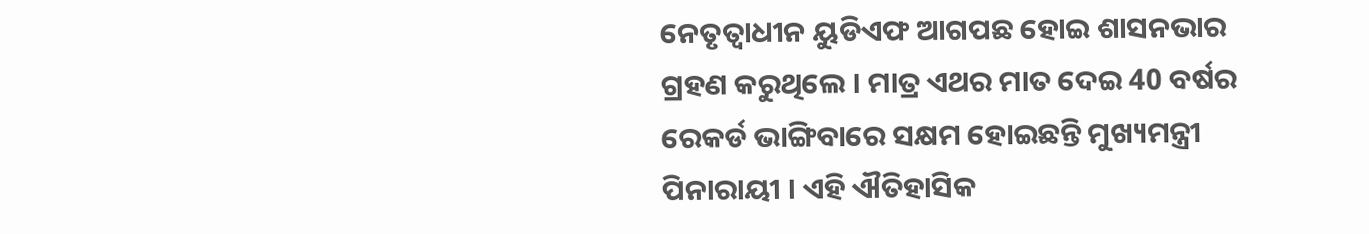ନେତୃତ୍ବାଧୀନ ୟୁଡିଏଫ ଆଗପଛ ହୋଇ ଶାସନଭାର ଗ୍ରହଣ କରୁଥିଲେ । ମାତ୍ର ଏଥର ମାତ ଦେଇ 40 ବର୍ଷର ରେକର୍ଡ ଭାଙ୍ଗିବାରେ ସକ୍ଷମ ହୋଇଛନ୍ତି ମୁଖ୍ୟମନ୍ତ୍ରୀ ପିନାରାୟୀ । ଏହି ଐତିହାସିକ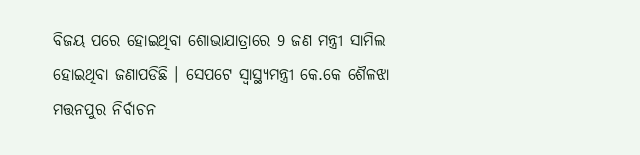ବିଜୟ ପରେ ହୋଇଥିବା ଶୋଭାଯାତ୍ରାରେ 9 ଜଣ ମନ୍ତ୍ରୀ ସାମିଲ ହୋଇଥିବା ଜଣାପଡିଛି । ସେପଟେ ସ୍ବାସ୍ଥ୍ୟମନ୍ତ୍ରୀ କେ.କେ ଶୈଳଝା ମତ୍ତନପୁର ନିର୍ବାଚନ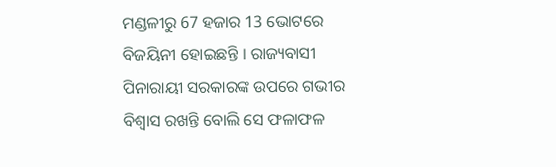ମଣ୍ଡଳୀରୁ 67 ହଜାର 13 ଭୋଟରେ ବିଜୟିନୀ ହୋଇଛନ୍ତି । ରାଜ୍ୟବାସୀ ପିନାରାୟୀ ସରକାରଙ୍କ ଉପରେ ଗଭୀର ବିଶ୍ବାସ ରଖନ୍ତି ବୋଲି ସେ ଫଳାଫଳ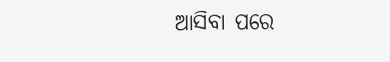ଆସିବା ପରେ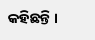କହିଛନ୍ତି ।